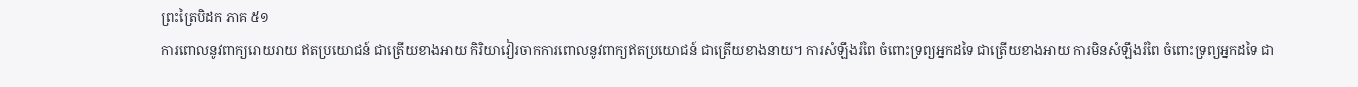ព្រះត្រៃបិដក ភាគ ៥១
ការពោលនូវពាក្យរោយរាយ ឥតប្រយោជន៍ ជាត្រើយខាងអាយ កិរិយាវៀរចាកការពោលនូវពាក្យឥតប្រយោជន៍ ជាត្រើយខាងនាយ។ ការសំឡឹងរំពៃ ចំពោះទ្រព្យអ្នកដទៃ ជាត្រើយខាងអាយ ការមិនសំឡឹងរំពៃ ចំពោះទ្រព្យអ្នកដទៃ ជា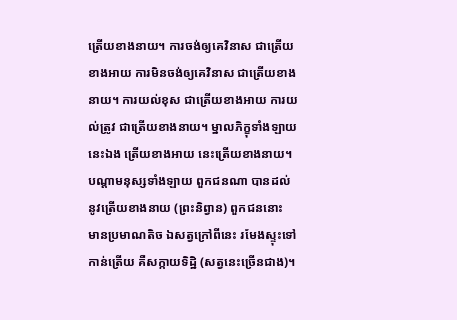ត្រើយខាងនាយ។ ការចង់ឲ្យគេវិនាស ជាត្រើយខាងអាយ ការមិនចង់ឲ្យគេវិនាស ជាត្រើយខាងនាយ។ ការយល់ខុស ជាត្រើយខាងអាយ ការយល់ត្រូវ ជាត្រើយខាងនាយ។ ម្នាលភិក្ខុទាំងឡាយ នេះឯង ត្រើយខាងអាយ នេះត្រើយខាងនាយ។
បណ្តាមនុស្សទាំងឡាយ ពួកជនណា បានដល់នូវត្រើយខាងនាយ (ព្រះនិព្វាន) ពួកជននោះ មានប្រមាណតិច ឯសត្វក្រៅពីនេះ រមែងស្ទុះទៅកាន់ត្រើយ គឺសក្កាយទិដ្ឋិ (សត្វនេះច្រើនជាង)។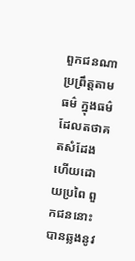ពួកជនណា ប្រព្រឹត្តតាមធម៌ ក្នុងធម៌ដែលតថាគតសំដែងហើយដោយប្រពៃ ពួកជននោះ បានឆ្លងនូវ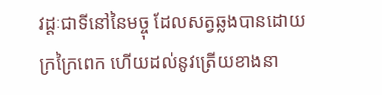វដ្តៈជាទីនៅនៃមច្ចុ ដែលសត្វឆ្លងបានដោយក្រក្រៃពេក ហើយដល់នូវត្រើយខាងនា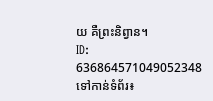យ គឺព្រះនិព្វាន។
ID: 636864571049052348
ទៅកាន់ទំព័រ៖